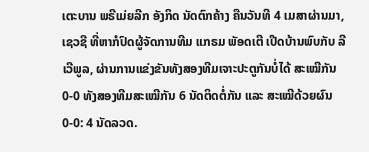ເຕະບານ ພຣີເມ່ຍລີກ ອັງກິດ ນັດຕົກຄ້າງ ຄືນວັນທີ 4 ເມສາຜ່ານມາ, ເຊວຊີ ທີ່ຫາກໍປົດຜູ້ຈັດການທີມ ແກຣມ ພັອດເຕີ ເປີດບ້ານພົບກັບ ລີເວີພູລ, ຜ່ານການແຂ່ງຂັນທັງສອງທີມເຈາະປະຕູກັນບໍ່ໄດ້ ສະເໝີກັນ 0-0 ທັງສອງທີມສະເໝີກັນ 6 ນັດຕິດຕໍ່ກັນ ແລະ ສະເໝີດ້ວຍຜົນ 0-0: 4 ນັດລວດ.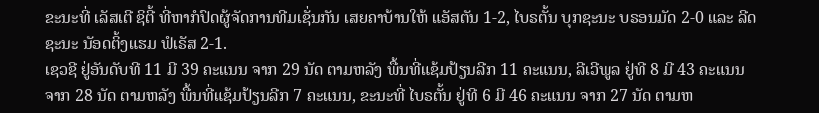ຂະນະທີ່ ເລັສເຕີ ຊິຕີ້ ທີ່ຫາກໍປົດຜູ້ຈັດການທີມເຊັ່ນກັນ ເສຍຄາບ້ານໃຫ້ ແອັສຕັນ 1-2, ໄບຣຕັ້ນ ບຸກຊະນະ ບຣອນມັດ 2-0 ແລະ ລີດ ຊະນະ ນັອດຕິ້ງແຮມ ຟໍເຣັສ 2-1.
ເຊວຊີ ຢູ່ອັນດັບທີ 11 ມີ 39 ຄະແນນ ຈາກ 29 ນັດ ຕາມຫລັງ ພື້ນທີ່ແຊ້ມປ້ຽນລີກ 11 ຄະແນນ, ລີເວີພູລ ຢູ່ທີ 8 ມີ 43 ຄະແນນ ຈາກ 28 ນັດ ຕາມຫລັງ ພື້ນທີ່ແຊ້ມປ້ຽນລີກ 7 ຄະແນນ, ຂະນະທີ່ ໄບຣຕັ້ນ ຢູ່ທີ 6 ມີ 46 ຄະແນນ ຈາກ 27 ນັດ ຕາມຫ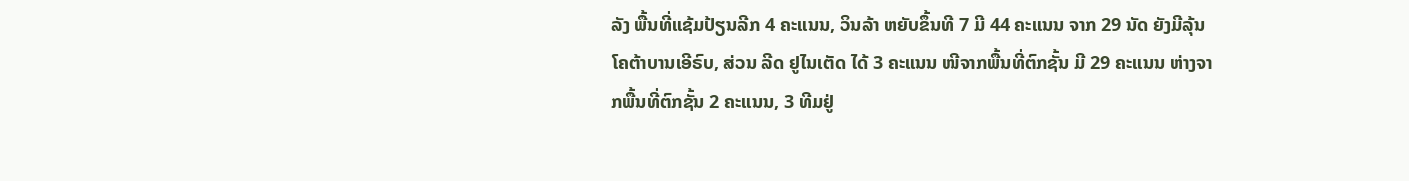ລັງ ພື້ນທີ່ແຊ້ມປ້ຽນລີກ 4 ຄະແນນ, ວິນລ້າ ຫຍັບຂຶ້ນທີ 7 ມີ 44 ຄະແນນ ຈາກ 29 ນັດ ຍັງມີລຸ້ນໂຄຕ້າບານເອີຣົບ, ສ່ວນ ລີດ ຢູໄນເຕັດ ໄດ້ 3 ຄະແນນ ໜີຈາກພື້ນທີ່ຕົກຊັ້ນ ມີ 29 ຄະແນນ ຫ່າງຈາກພື້ນທີ່ຕົກຊັ້ນ 2 ຄະແນນ, 3 ທີມຢູ່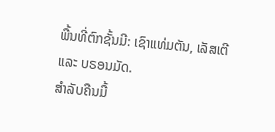ພື້ນທີ່ຕົກຊັ້ນມີ: ເຊົາແທ່ມຕັນ, ເລັສເຕີ ແລະ ບຣອນມັດ.
ສຳລັບຄືນມື້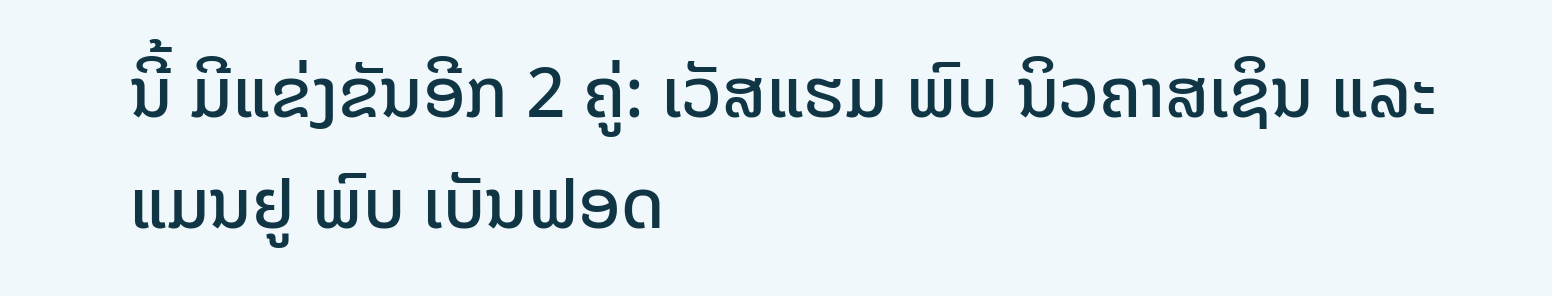ນີ້ ມີແຂ່ງຂັນອີກ 2 ຄູ່: ເວັສແຮມ ພົບ ນິວຄາສເຊິນ ແລະ ແມນຢູ ພົບ ເບັນຟອດ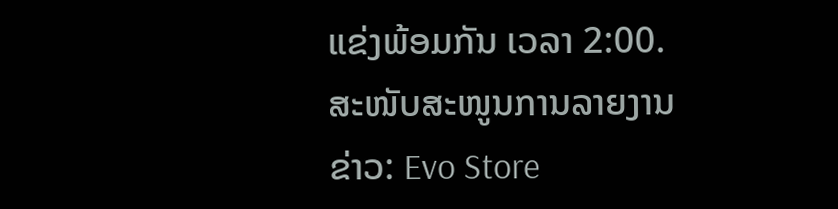ແຂ່ງພ້ອມກັນ ເວລາ 2:00.
ສະໜັບສະໜູນການລາຍງານຂ່າວ: Evo Store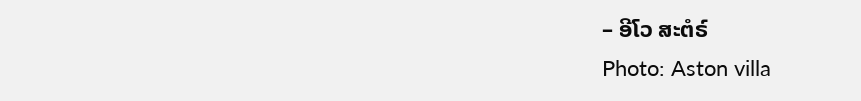– ອີໂວ ສະຕໍຣ໌
Photo: Aston villa